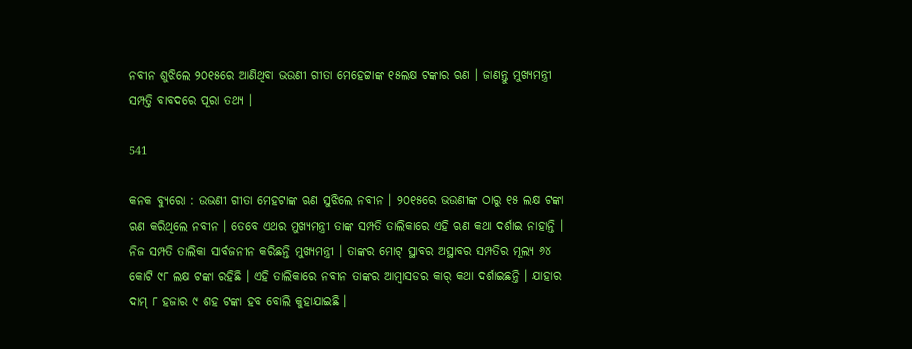ନବୀନ ଶୁଝିଲେ ୨୦୧୫ରେ ଆଣିଥିବା ଭଉଣୀ ଗୀତା ମେହେଟ୍ଟାଙ୍କ ୧୫ଲକ୍ଷ ଟଙ୍କାର ଋଣ । ଜାଣନ୍ତୁ ମୁଖ୍ୟମନ୍ତ୍ରୀ ସମ୍ପତ୍ତି ବାବଦରେ ପୂରା ତଥ୍ୟ ।

541

କନକ ବ୍ୟୁରୋ : ଉଭଣୀ ଗୀତା ମେହଟାଙ୍କ ଋଣ ସୁଝିଲେ ନବୀନ । ୨୦୧୫ରେ ଭଉଣୀଙ୍କ ଠାରୁ ୧୫ ଲକ୍ଷ ଟଙ୍କା ଋଣ କରିଥିଲେ ନବୀନ । ତେବେ ଏଥର ମୁଖ୍ୟମନ୍ତ୍ରୀ ତାଙ୍କ ସମ୍ପତି ତାଲିକାରେ ଏହି ଋଣ କଥା ଦର୍ଶାଇ ନାହାନ୍ତି । ନିଜ ସମ୍ପତି ତାଲିକା ସାର୍ବଜନୀନ କରିଛନ୍ତି ମୁଖ୍ୟମନ୍ତ୍ରୀ । ତାଙ୍କର ମୋଟ୍ ସ୍ଥାବର ଅସ୍ଥାବର ସମ୍ପତିର ମୂଲ୍ୟ ୬୪ କୋଟି ୯୮ ଲକ୍ଷ ଟଙ୍କା ରହିଛି । ଏହି ତାଲିକାରେ ନବୀନ ତାଙ୍କର ଆମ୍ବାସଡର କାର୍ କଥା ଦର୍ଶାଇଛନ୍ତି । ଯାହାର ଦାମ୍ ୮ ହଜାର ୯ ଶହ ଟଙ୍କା ହବ ବୋଲି କୁହାଯାଇଛି ।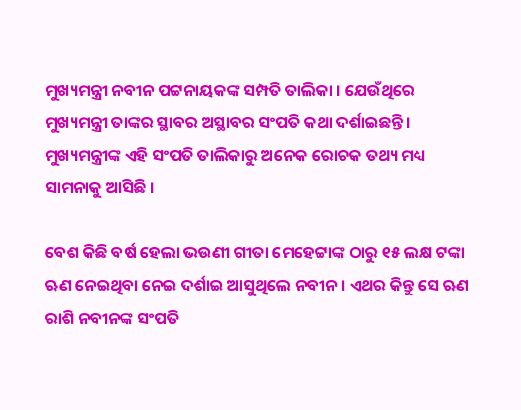ମୁଖ୍ୟମନ୍ତ୍ରୀ ନବୀନ ପଟ୍ଟନାୟକଙ୍କ ସମ୍ପତି ତାଲିକା । ଯେଉଁଥିରେ ମୁଖ୍ୟମନ୍ତ୍ରୀ ତାଙ୍କର ସ୍ଥାବର ଅସ୍ଥାବର ସଂପତି କଥା ଦର୍ଶାଇଛନ୍ତି । ମୁଖ୍ୟମନ୍ତ୍ରୀଙ୍କ ଏହି ସଂପତି ତାଲିକାରୁ ଅନେକ ରୋଚକ ତଥ୍ୟ ମଧ୍ୟ ସାମନାକୁ ଆସିଛି ।

ବେଶ କିଛି ବର୍ଷ ହେଲା ଭଉଣୀ ଗୀତା ମେହେଟ୍ଟାଙ୍କ ଠାରୁ ୧୫ ଲକ୍ଷ ଟଙ୍କା ଋଣ ନେଇଥିବା ନେଇ ଦର୍ଶାଇ ଆସୁଥିଲେ ନବୀନ । ଏଥର କିନ୍ତୁ ସେ ଋଣ ରାଶି ନବୀନଙ୍କ ସଂପତି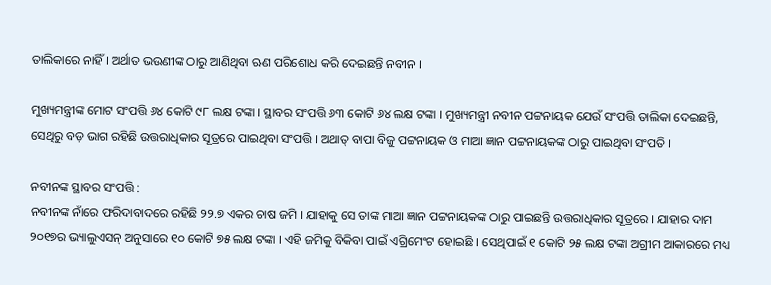ତାଲିକାରେ ନାହିଁ । ଅର୍ଥାତ ଭଉଣୀଙ୍କ ଠାରୁ ଆଣିଥିବା ଋଣ ପରିଶୋଧ କରି ଦେଇଛନ୍ତି ନବୀନ ।

ମୁଖ୍ୟମନ୍ତ୍ରୀଙ୍କ ମୋଟ ସଂପତ୍ତି ୬୪ କୋଟି ୯୮ ଲକ୍ଷ ଟଙ୍କା । ସ୍ଥାବର ସଂପତ୍ତି ୬୩ କୋଟି ୬୪ ଲକ୍ଷ ଟଙ୍କା । ମୁଖ୍ୟମନ୍ତ୍ରୀ ନବୀନ ପଟ୍ଟନାୟକ ଯେଉଁ ସଂପତ୍ତି ତାଲିକା ଦେଇଛନ୍ତି, ସେଥିରୁ ବଡ଼ ଭାଗ ରହିଛି ଉତ୍ତରାଧିକାର ସୂତ୍ରରେ ପାଇଥିବା ସଂପତ୍ତି । ଅଥାତ୍ ବାପା ବିଜୁ ପଟ୍ଟନାୟକ ଓ ମାଆ ଜ୍ଞାନ ପଟ୍ଟନାୟକଙ୍କ ଠାରୁ ପାଇଥିବା ସଂପତି ।

ନବୀନଙ୍କ ସ୍ଥାବର ସଂପତ୍ତି :
ନବୀନଙ୍କ ନାଁରେ ଫରିଦାବାଦରେ ରହିଛି ୨୨.୭ ଏକର ଚାଷ ଜମି । ଯାହାକୁ ସେ ତାଙ୍କ ମାଆ ଜ୍ଞାନ ପଟ୍ଟନାୟକଙ୍କ ଠାରୁ ପାଇଛନ୍ତି ଉତ୍ତରାଧିକାର ସୂତ୍ରରେ । ଯାହାର ଦାମ ୨୦୧୭ର ଭ୍ୟାଲୁଏସନ୍ ଅନୁସାରେ ୧୦ କୋଟି ୭୫ ଲକ୍ଷ ଟଙ୍କା । ଏହି ଜମିକୁ ବିକିବା ପାଇଁ ଏଗ୍ରିମେଂଟ ହୋଇଛି । ସେଥିପାଇଁ ୧ କୋଟି ୨୫ ଲକ୍ଷ ଟଙ୍କା ଅଗ୍ରୀମ ଆକାରରେ ମଧ୍ୟ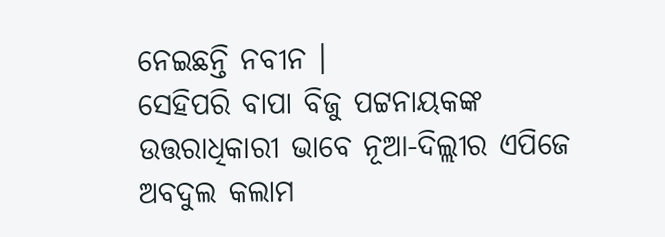ନେଇଛନ୍ତି ନବୀନ ।
ସେହିପରି ବାପା ବିଜୁ ପଟ୍ଟନାୟକଙ୍କ ଉତ୍ତରାଧିକାରୀ ଭାବେ ନୂଆ-ଦିଲ୍ଲୀର ଏପିଜେ ଅବଦୁଲ କଲାମ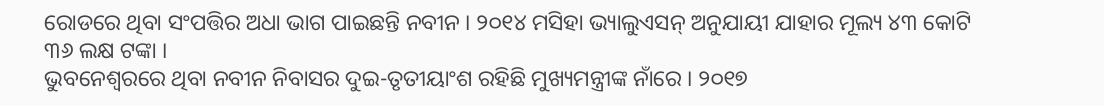ରୋଡରେ ଥିବା ସଂପତ୍ତିର ଅଧା ଭାଗ ପାଇଛନ୍ତି ନବୀନ । ୨୦୧୪ ମସିହା ଭ୍ୟାଲୁଏସନ୍ ଅନୁଯାୟୀ ଯାହାର ମୂଲ୍ୟ ୪୩ କୋଟି ୩୬ ଲକ୍ଷ ଟଙ୍କା ।
ଭୁବନେଶ୍ୱରରେ ଥିବା ନବୀନ ନିବାସର ଦୁଇ-ତୃତୀୟାଂଶ ରହିଛି ମୁଖ୍ୟମନ୍ତ୍ରୀଙ୍କ ନାଁରେ । ୨୦୧୭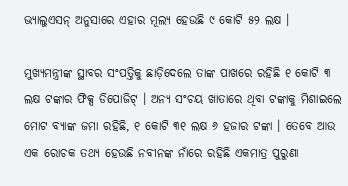ଭ୍ୟାଲୁଏସନ୍ ଅନୁସାରେ ଏହାର ମୂଲ୍ୟ ହେଉଛି ୯ କୋଟି ୫୨ ଲକ୍ଷ ।

ମୁଖ୍ୟମନ୍ତ୍ରୀଙ୍କ ସ୍ଥାବର ସଂପତ୍ତିକୁ ଛାଡ଼ିଦେଲେ ତାଙ୍କ ପାଖରେ ରହିଛି ୧ କୋଟି ୩ ଲକ୍ଷ ଟଙ୍କାର ଫିକ୍ସ ଡିପୋଜିଟ୍ । ଅନ୍ୟ ସଂଚୟ ଖାତାରେ ଥିବା ଟଙ୍କାକୁ ମିଶାଇଲେ ମୋଟ ବ୍ୟାଙ୍କ ଜମା ରହିଛି, ୧ କୋଟି ୩୧ ଲକ୍ଷ ୬ ହଜାର ଟଙ୍କା । ତେବେ ଆଉ ଏକ ରୋଚକ ତଥ୍ୟ ହେଉଛି ନବୀନଙ୍କ ନାଁରେ ରହିଛି ଏକମାତ୍ର ପୁରୁଣା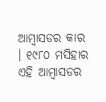ଆମ୍ବାସଡର କାର । ୧୯୮୦ ମସିହାର ଏହି ଆମ୍ବାସଡର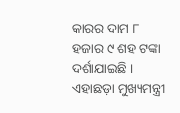କାରର ଦାମ ୮ ହଜାର ୯ ଶହ ଟଙ୍କା ଦର୍ଶାଯାଇଛି । ଏହାଛଡ଼ା ମୁଖ୍ୟମନ୍ତ୍ରୀ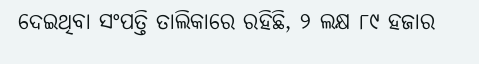ଦେଇଥିବା ସଂପତ୍ତି ତାଲିକାରେ ରହିଛି, ୨ ଲକ୍ଷ ୮୯ ହଜାର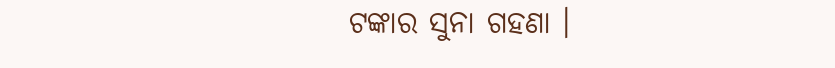ଟଙ୍କାର ସୁନା ଗହଣା ।